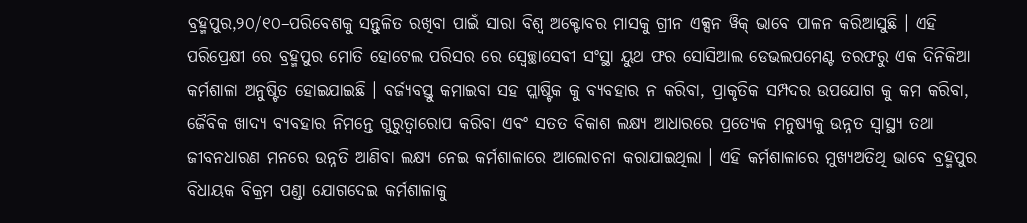ବ୍ରହ୍ମପୁର,୨୦/୧୦–ପରିବେଶକୁ ସନ୍ତୁଳିତ ରଖିବା ପାଇଁ ସାରା ବିଶ୍ୱ ଅକ୍ଟୋବର ମାସକୁ ଗ୍ରୀନ ଏକ୍ସନ ୱିକ୍ ଭାବେ ପାଳନ କରିଆସୁଛି । ଏହି ପରିପ୍ରେକ୍ଷୀ ରେ ବ୍ରହ୍ମପୁର ମୋତି ହୋଟେଲ ପରିସର ରେ ସ୍ୱେଚ୍ଛାସେବୀ ସଂସ୍ଥା ୟୁଥ ଫର ସୋସିଆଲ ଡେଭଲପମେଣ୍ଟ ତରଫରୁ ଏକ ଦିନିକିଆ କର୍ମଶାଳା ଅନୁଷ୍ଟିତ ହୋଇଯାଇଛି । ବର୍ଜ୍ୟବସ୍ତୁ କମାଇବା ସହ ପ୍ଲାଷ୍ଟିକ କୁ ବ୍ୟବହାର ନ କରିବା, ପ୍ରାକୃତିକ ସମ୍ପଦର ଉପଯୋଗ କୁ କମ କରିବା, ଜୈବିକ ଖାଦ୍ୟ ବ୍ୟବହାର ନିମନ୍ତେ ଗୁରୁତ୍ୱାରୋପ କରିବା ଏବଂ ସତତ ବିକାଶ ଲକ୍ଷ୍ଯ ଆଧାରରେ ପ୍ରତ୍ୟେକ ମନୁଷ୍ୟକୁ ଉନ୍ନତ ସ୍ୱାସ୍ଥ୍ୟ ତଥା ଜୀବନଧାରଣ ମନରେ ଉନ୍ନତି ଆଣିବା ଲକ୍ଷ୍ଯ ନେଇ କର୍ମଶାଳାରେ ଆଲୋଚନା କରାଯାଇଥିଲା । ଏହି କର୍ମଶାଳାରେ ମୁଖ୍ୟଅତିଥି ଭାବେ ବ୍ରହ୍ମପୁର ବିଧାୟକ ବିକ୍ରମ ପଣ୍ଡା ଯୋଗଦେଇ କର୍ମଶାଳାକୁ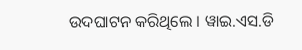ଉଦଘାଟନ କରିଥିଲେ । ୱାଇ.ଏସ.ଡି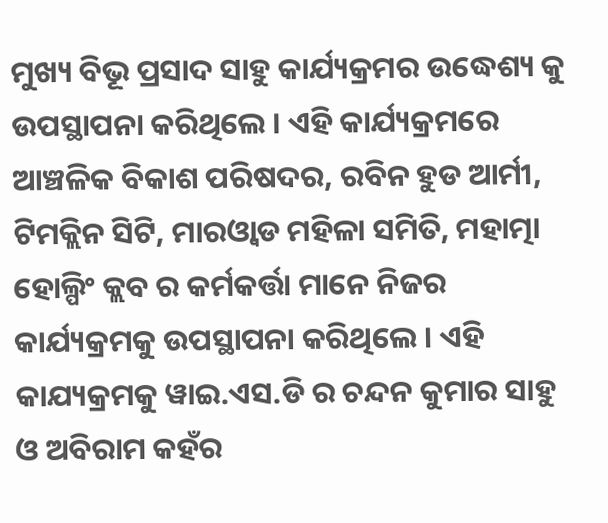ମୁଖ୍ୟ ବିଭୂ ପ୍ରସାଦ ସାହୁ କାର୍ଯ୍ୟକ୍ରମର ଉଦ୍ଧେଶ୍ୟ କୁ ଉପସ୍ଥାପନା କରିଥିଲେ । ଏହି କାର୍ଯ୍ୟକ୍ରମରେ ଆଞ୍ଚଳିକ ବିକାଶ ପରିଷଦର, ରବିନ ହୁଡ ଆର୍ମୀ, ଟିମକ୍ଲିନ ସିଟି, ମାରଓ୍ବାଡ ମହିଳା ସମିତି, ମହାତ୍ମା ହୋଲ୍ପିଂ କ୍ଲବ ର କର୍ମକର୍ତ୍ତା ମାନେ ନିଜର କାର୍ଯ୍ୟକ୍ରମକୁ ଉପସ୍ଥାପନା କରିଥିଲେ । ଏହି କାଯ୍ୟକ୍ରମକୁ ୱାଇ.ଏସ.ଡି ର ଚନ୍ଦନ କୁମାର ସାହୁ ଓ ଅବିରାମ କହଁର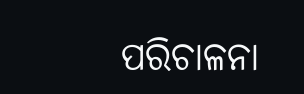ପରିଚାଳନା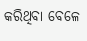କରିଥିବା ବେଳେ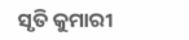ସୃତି କୁମାରୀ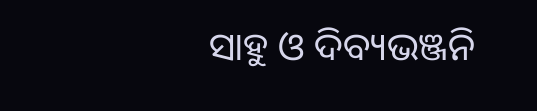ସାହୁ ଓ ଦିବ୍ୟଭଞ୍ଜନି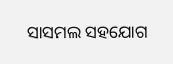ସାସମଲ ସହଯୋଗ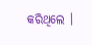କରିଥିଲେ ।